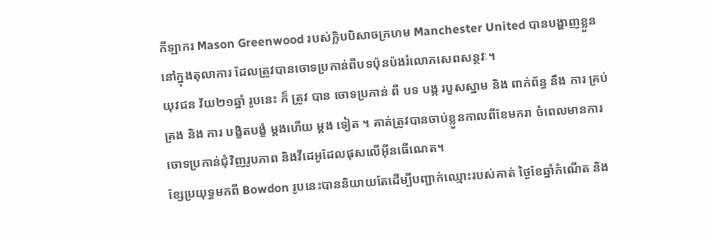កីឡាករ Mason Greenwood របស់ក្លិបបិសាចក្រហម Manchester United បានបង្ហាញខ្លួននៅក្នុងតុលាការ ដែលត្រូវបានចោទប្រកាន់ពីបទប៉ុនប៉ងរំលោភសេពសន្ថវៈ។
យុវជន វ័យ២១ឆ្នាំ រូបនេះ ក៏ ត្រូវ បាន ចោទប្រកាន់ ពី បទ បង្ក របួសស្នាម និង ពាក់ព័ន្ធ នឹង ការ គ្រប់គ្រង និង ការ បង្ខិតបង្ខំ ម្តងហើយ ម្តង ទៀត ។ គាត់ត្រូវបានចាប់ខ្លួនកាលពីខែមករា ចំពេលមានការចោទប្រកាន់ជុំវិញរូបភាព និងវីដេអូដែលផុសលើអ៊ីនធើណេត។
ខ្សែប្រយុទ្ធមកពី Bowdon រូបនេះបាននិយាយតែដើម្បីបញ្ជាក់ឈ្មោះរបស់គាត់ ថ្ងៃខែឆ្នាំកំណើត និង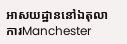អាសយដ្ឋាននៅឯតុលាការManchester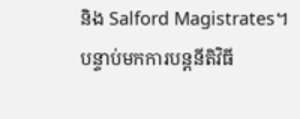និង Salford Magistrates។ បន្ទាប់មកការបន្តនីតិវិធី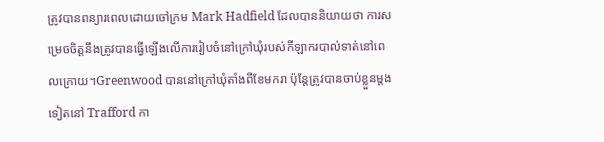ត្រូវបានពន្យារពេលដោយចៅក្រម Mark Hadfield ដែលបាននិយាយថា ការសម្រេចចិត្តនឹងត្រូវបានធ្វើឡើងលើការរៀបចំនៅក្រៅឃុំរបស់កីឡាករបាល់ទាត់នៅពេលក្រោយ។Greenwood បាននៅក្រៅឃុំតាំងពីខែមករា ប៉ុន្តែត្រូវបានចាប់ខ្លួនម្តងទៀតនៅ Trafford កា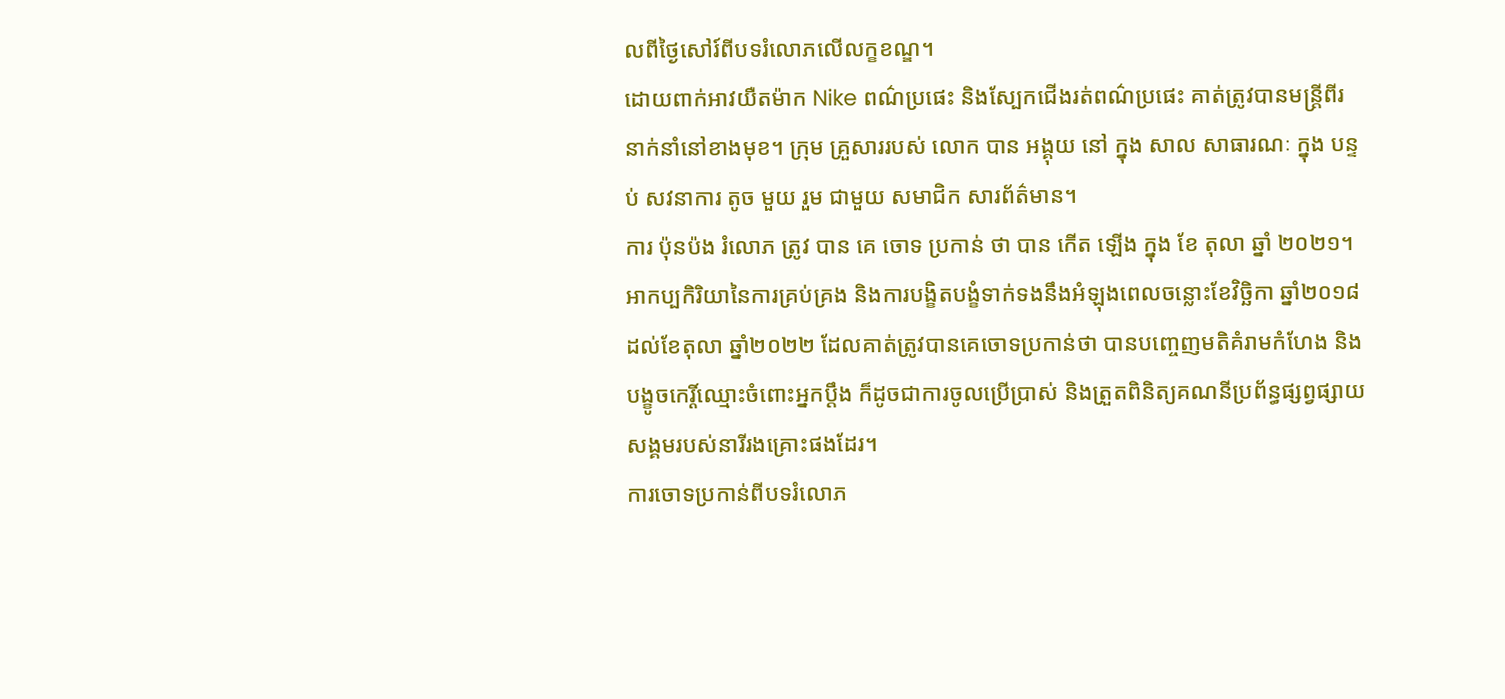លពីថ្ងៃសៅរ៍ពីបទរំលោភលើលក្ខខណ្ឌ។
ដោយពាក់អាវយឺតម៉ាក Nike ពណ៌ប្រផេះ និងស្បែកជើងរត់ពណ៌ប្រផេះ គាត់ត្រូវបានមន្ត្រីពីរនាក់នាំនៅខាងមុខ។ ក្រុម គ្រួសាររបស់ លោក បាន អង្គុយ នៅ ក្នុង សាល សាធារណៈ ក្នុង បន្ទប់ សវនាការ តូច មួយ រួម ជាមួយ សមាជិក សារព័ត៌មាន។
ការ ប៉ុនប៉ង រំលោភ ត្រូវ បាន គេ ចោទ ប្រកាន់ ថា បាន កើត ឡើង ក្នុង ខែ តុលា ឆ្នាំ ២០២១។ អាកប្បកិរិយានៃការគ្រប់គ្រង និងការបង្ខិតបង្ខំទាក់ទងនឹងអំឡុងពេលចន្លោះខែវិច្ឆិកា ឆ្នាំ២០១៨ ដល់ខែតុលា ឆ្នាំ២០២២ ដែលគាត់ត្រូវបានគេចោទប្រកាន់ថា បានបញ្ចេញមតិគំរាមកំហែង និងបង្ខូចកេរ្តិ៍ឈ្មោះចំពោះអ្នកប្តឹង ក៏ដូចជាការចូលប្រើប្រាស់ និងត្រួតពិនិត្យគណនីប្រព័ន្ធផ្សព្វផ្សាយសង្គមរបស់នារីរងគ្រោះផងដែរ។
ការចោទប្រកាន់ពីបទរំលោភ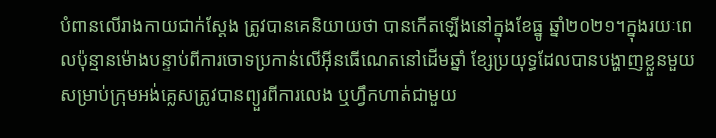បំពានលើរាងកាយជាក់ស្តែង ត្រូវបានគេនិយាយថា បានកើតឡើងនៅក្នុងខែធ្នូ ឆ្នាំ២០២១។ក្នុងរយៈពេលប៉ុន្មានម៉ោងបន្ទាប់ពីការចោទប្រកាន់លើអ៊ីនធើណេតនៅដើមឆ្នាំ ខ្សែប្រយុទ្ធដែលបានបង្ហាញខ្លួនមួយសម្រាប់ក្រុមអង់គ្លេសត្រូវបានព្យួរពីការលេង ឬហ្វឹកហាត់ជាមួយ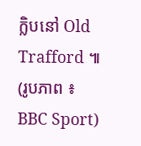ក្លិបនៅ Old Trafford ៕ (រូបភាព ៖ BBC Sport)